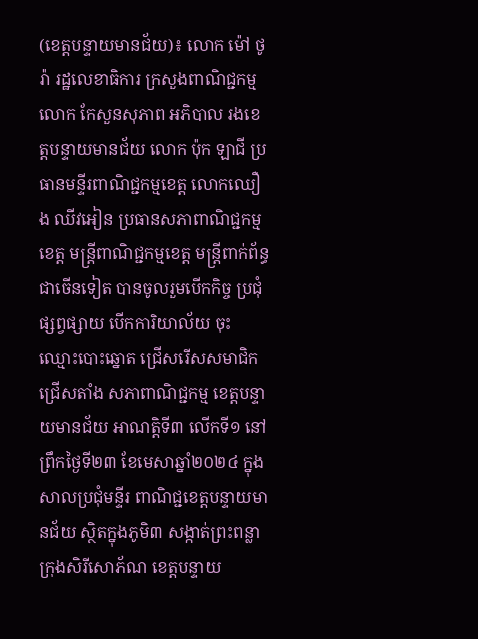(ខេត្តបន្ទាយមានជ័យ)៖ លោក ម៉ៅ ថូរ៉ា រដ្ឋលេខាធិការ ក្រសួងពាណិជ្ជកម្ម លោក កែសួនសុភាព អភិបាល រងខេត្តបន្ទាយមានជ័យ លោក ប៉ុក ឡាជី ប្រធានមន្ទីរពាណិជ្ជកម្មខេត្ត លោកឈឿង ឈីវអៀន ប្រធានសភាពាណិជ្ជកម្មខេត្ត មន្ត្រីពាណិជ្ជកម្មខេត្ត មន្ត្រីពាក់ព័ន្ធ ជាចើនទៀត បានចូលរួមបើកកិច្ច ប្រជុំផ្សព្វផ្សាយ បើកការិយាល័យ ចុះឈ្មោះបោះឆ្នោត ជ្រើសរើសសមាជិកជ្រើសតាំង សភាពាណិជ្ជកម្ម ខេត្តបន្ទាយមានជ័យ អាណត្តិទី៣ លើកទី១ នៅព្រឹកថ្ងៃទី២៣ ខែមេសាឆ្នាំ២០២៤ ក្នុងសាលប្រជុំមន្ទីរ ពាណិជ្ជខេត្តបន្ទាយមានជ័យ ស្ថិតក្នុងភូមិ៣ សង្កាត់ព្រះពន្លា ក្រុងសិរីសោភ័ណ ខេត្តបន្ទាយ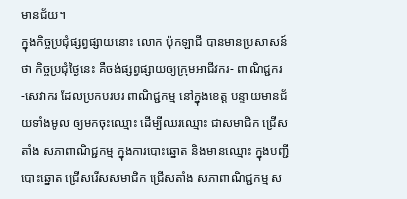មានជ័យ។
ក្នុងកិច្ចប្រជុំផ្សព្វផ្សាយនោះ លោក ប៉ុកឡាជី បានមានប្រសាសន៍ថា កិច្ចប្រជុំថ្ងៃនេះ គឺចង់ផ្សព្វផ្សាយឲ្យក្រុមអាជីវករ- ពាណិជ្ជករ -សេវាករ ដែលប្រកបរបរ ពាណិជ្ជកម្ម នៅក្នុងខេត្ត បន្ទាយមានជ័យទាំងមូល ឲ្យមកចុះឈ្មោះ ដើម្បីឈរឈ្មោះ ជាសមាជិក ជ្រើសតាំង សភាពាណិជ្ជកម្ម ក្នុងការបោះឆ្នោត និងមានឈ្មោះ ក្នុងបញ្ជីបោះឆ្នោត ជ្រើសរើសសមាជិក ជ្រើសតាំង សភាពាណិជ្ជកម្ម ស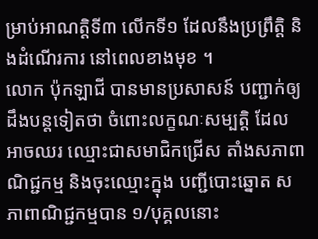ម្រាប់អាណត្តិទី៣ លើកទី១ ដែលនឹងប្រព្រឹត្តិ និងដំណើរការ នៅពេលខាងមុខ ។
លោក ប៉ុកឡាជី បានមានប្រសាសន៍ បញ្ជាក់ឲ្យដឹងបន្តទៀតថា ចំពោះលក្ខណៈសម្បត្តិ ដែលអាចឈរ ឈ្មោះជាសមាជិកជ្រើស តាំងសភាពាណិជ្ជកម្ម និងចុះឈ្មោះក្នុង បញ្ជីបោះឆ្នោត សភាពាណិជ្ជកម្មបាន ១/បុគ្គលនោះ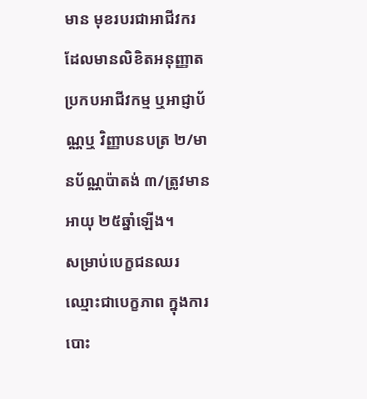មាន មុខរបរជាអាជីវករ ដែលមានលិខិតអនុញ្ញាត ប្រកបអាជីវកម្ម ឬអាជ្ញាប័ណ្ណឬ វិញ្ញាបនបត្រ ២/មានប័ណ្ណប៉ាតង់ ៣/ត្រូវមានអាយុ ២៥ឆ្នាំឡើង។
សម្រាប់បេក្ខជនឈរ ឈ្មោះជាបេក្ខភាព ក្នុងការបោះ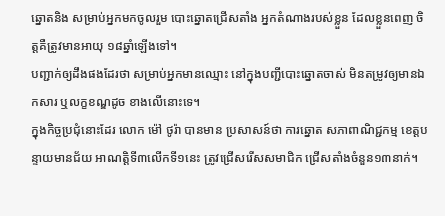ឆ្នោតនិង សម្រាប់អ្នកមកចូលរួម បោះឆ្នោតជ្រើសតាំង អ្នកតំណាងរបស់ខ្លួន ដែលខ្លួនពេញ ចិត្តគឺត្រូវមានអាយុ ១៨ឆ្នាំឡើងទៅ។
បញ្ជាក់ឲ្យដឹងផងដែរថា សម្រាប់អ្នកមានឈ្មោះ នៅក្នុងបញ្ជីបោះឆ្នោតចាស់ មិនតម្រូវឲ្យមានឯកសារ ឬលក្ខខណ្ឌដូច ខាងលើនោះទេ។
ក្នុងកិច្ចប្រជុំនោះដែរ លោក ម៉ៅ ថូរ៉ា បានមាន ប្រសាសន៍ថា ការឆ្នោត សភាពាណិជ្ជកម្ម ខេត្តបន្ទាយមានជ័យ អាណត្តិទី៣លើកទី១នេះ ត្រូវជ្រើសរើសសមាជិក ជ្រើសតាំងចំនួន១៣នាក់។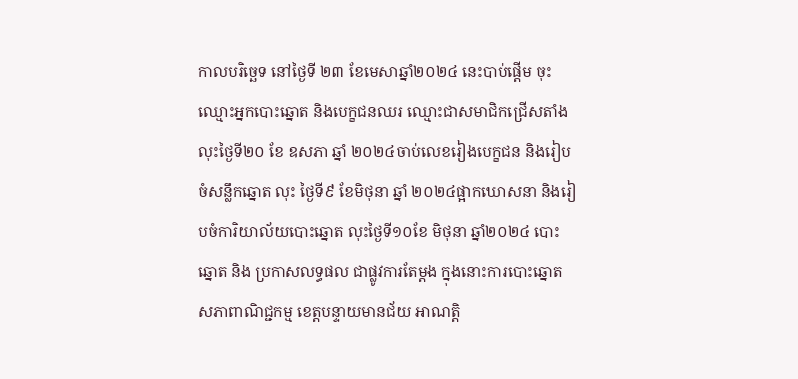កាលបរិច្ឆេទ នៅថ្ងៃទី ២៣ ខែមេសាឆ្នាំ២០២៤ នេះបាប់ផ្តើម ចុះឈ្មោះអ្នកបោះឆ្នោត និងបេក្ខជនឈរ ឈ្មោះជាសមាជិកជ្រើសតាំង លុះថ្ងៃទី២០ ខែ ឧសភា ឆ្នាំ ២០២៤ចាប់លេខរៀងបេក្ខជន និងរៀបចំសន្លឹកឆ្នោត លុះ ថ្ងៃទី៩ ខែមិថុនា ឆ្នាំ ២០២៤ផ្អាកឃោសនា និងរៀបចំការិយាល័យបោះឆ្នោត លុះថ្ងៃទី១០ខែ មិថុនា ឆ្នាំ២០២៤ បោះឆ្នោត និង ប្រកាសលទ្ធផល ជាផ្លូវការតែម្តង ក្នុងនោះការបោះឆ្នោត សភាពាណិជ្ជកម្ម ខេត្តបន្ទាយមានជ័យ អាណត្តិ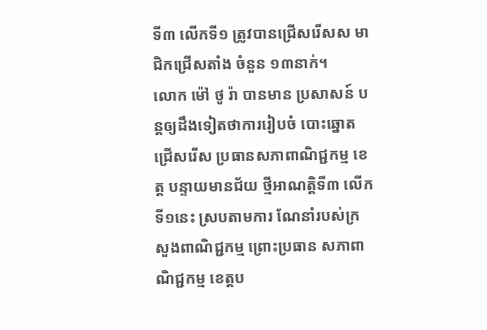ទី៣ លើកទី១ ត្រូវបានជ្រើសរើសស មាជិកជ្រើសតាំង ចំនួន ១៣នាក់។
លោក ម៉ៅ ថូ រ៉ា បានមាន ប្រសាសន៍ បន្តឲ្យដឹងទៀតថាការរៀបចំ បោះឆ្នោតជ្រើសរើស ប្រធានសភាពាណិជ្ជកម្ម ខេត្ត បន្ទាយមានជ័យ ថ្មីអាណត្តិទី៣ លើកទី១នេះ ស្របតាមការ ណែនាំរបស់ក្រសួងពាណិជ្ជកម្ម ព្រោះប្រធាន សភាពាណិជ្ជកម្ម ខេត្តប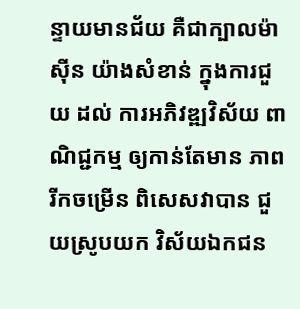ន្ទាយមានជ័យ គឺជាក្បាលម៉ាស៊ីន យ៉ាងសំខាន់ ក្នុងការជួយ ដល់ ការអភិវឌ្ឍវិស័យ ពាណិជ្ជកម្ម ឲ្យកាន់តែមាន ភាពរីកចម្រើន ពិសេសវាបាន ជួយស្រូបយក វិស័យឯកជន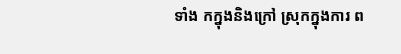ទាំង កក្នុងនិងក្រៅ ស្រុកក្នុងការ ព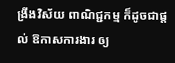ង្រីងវិស័យ ពាណិជ្ជកម្ម ក៏ដូចជាផ្តល់ ឱកាសការងារ ឲ្យ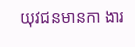យុវជនមានកា ងារ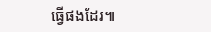ធ្វើផងដែរ៕